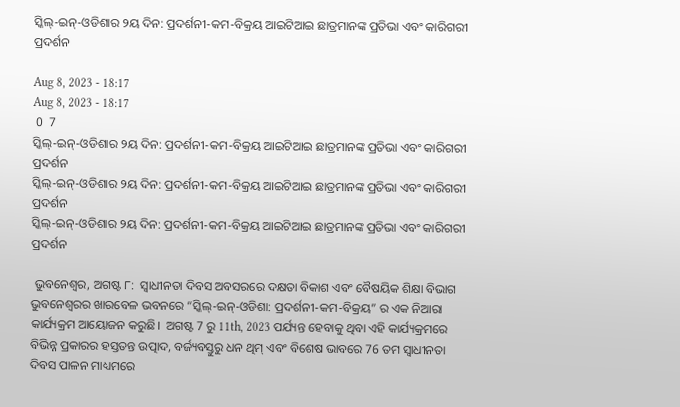ସ୍କିଲ୍-ଇନ୍-ଓଡିଶାର ୨ୟ ଦିନ: ପ୍ରଦର୍ଶନୀ-କମ-ବିକ୍ରୟ ଆଇଟିଆଇ ଛାତ୍ରମାନଙ୍କ ପ୍ରତିଭା ଏବଂ କାରିଗରୀ ପ୍ରଦର୍ଶନ

Aug 8, 2023 - 18:17
Aug 8, 2023 - 18:17
 0  7
ସ୍କିଲ୍-ଇନ୍-ଓଡିଶାର ୨ୟ ଦିନ: ପ୍ରଦର୍ଶନୀ-କମ-ବିକ୍ରୟ ଆଇଟିଆଇ ଛାତ୍ରମାନଙ୍କ ପ୍ରତିଭା ଏବଂ କାରିଗରୀ ପ୍ରଦର୍ଶନ
ସ୍କିଲ୍-ଇନ୍-ଓଡିଶାର ୨ୟ ଦିନ: ପ୍ରଦର୍ଶନୀ-କମ-ବିକ୍ରୟ ଆଇଟିଆଇ ଛାତ୍ରମାନଙ୍କ ପ୍ରତିଭା ଏବଂ କାରିଗରୀ ପ୍ରଦର୍ଶନ
ସ୍କିଲ୍-ଇନ୍-ଓଡିଶାର ୨ୟ ଦିନ: ପ୍ରଦର୍ଶନୀ-କମ-ବିକ୍ରୟ ଆଇଟିଆଇ ଛାତ୍ରମାନଙ୍କ ପ୍ରତିଭା ଏବଂ କାରିଗରୀ ପ୍ରଦର୍ଶନ

 ଭୁବନେଶ୍ୱର, ଅଗଷ୍ଟ ୮:  ସ୍ବାଧୀନତା ଦିବସ ଅବସରରେ ଦକ୍ଷତା ବିକାଶ ଏବଂ ବୈଷୟିକ ଶିକ୍ଷା ବିଭାଗ ଭୁବନେଶ୍ୱରର ଖାରବେଳ ଭବନରେ “ସ୍କିଲ୍-ଇନ୍-ଓଡିଶା: ପ୍ରଦର୍ଶନୀ-କମ-ବିକ୍ରୟ” ର ଏକ ନିଆରା କାର୍ଯ୍ୟକ୍ରମ ଆୟୋଜନ କରୁଛି।  ଅଗଷ୍ଟ 7 ରୁ 11th, 2023 ପର୍ଯ୍ୟନ୍ତ ହେବାକୁ ଥିବା ଏହି କାର୍ଯ୍ୟକ୍ରମରେ ବିଭିନ୍ନ ପ୍ରକାରର ହସ୍ତତନ୍ତ ଉତ୍ପାଦ, ବର୍ଜ୍ୟବସ୍ତୁରୁ ଧନ ଥିମ୍ ଏବଂ ବିଶେଷ ଭାବରେ 76 ତମ ସ୍ୱାଧୀନତା ଦିବସ ପାଳନ ମାଧ୍ୟମରେ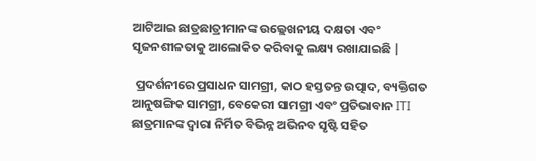ଆଟିଆଇ ଛାତ୍ରଛାତ୍ରୀମାନଙ୍କ ଉଲ୍ଲେଖନୀୟ ଦକ୍ଷତା ଏବଂ ସୃଜନଶୀଳତାକୁ ଆଲୋକିତ କରିବାକୁ ଲକ୍ଷ୍ୟ ରଖାଯାଇଛି |

 ପ୍ରଦର୍ଶନୀରେ ପ୍ରସାଧନ ସାମଗ୍ରୀ, କାଠ ହସ୍ତତନ୍ତ ଉତ୍ପାଦ, ବ୍ୟକ୍ତିଗତ ଆନୁଷଙ୍ଗିକ ସାମଗ୍ରୀ, ବେକେରୀ ସାମଗ୍ରୀ ଏବଂ ପ୍ରତିଭାବାନ ITI ଛାତ୍ରମାନଙ୍କ ଦ୍ୱାରା ନିର୍ମିତ ବିଭିନ୍ନ ଅଭିନବ ସୃଷ୍ଟି ସହିତ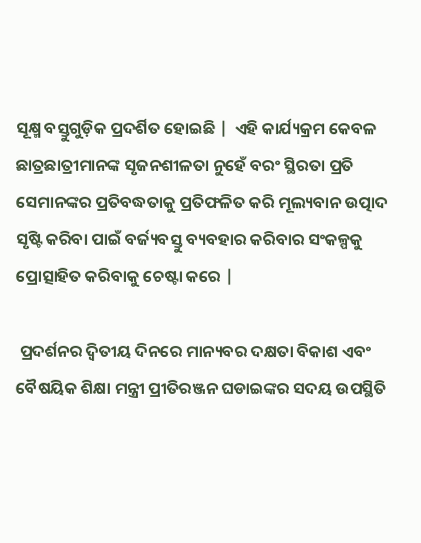ସୂକ୍ଷ୍ମ ବସ୍ତୁଗୁଡ଼ିକ ପ୍ରଦର୍ଶିତ ହୋଇଛି |  ଏହି କାର୍ଯ୍ୟକ୍ରମ କେବଳ ଛାତ୍ରଛାତ୍ରୀମାନଙ୍କ ସୃଜନଶୀଳତା ନୁହେଁ ବରଂ ସ୍ଥିରତା ପ୍ରତି ସେମାନଙ୍କର ପ୍ରତିବଦ୍ଧତାକୁ ପ୍ରତିଫଳିତ କରି ମୂଲ୍ୟବାନ ଉତ୍ପାଦ ସୃଷ୍ଟି କରିବା ପାଇଁ ବର୍ଜ୍ୟବସ୍ତୁ ବ୍ୟବହାର କରିବାର ସଂକଳ୍ପକୁ ପ୍ରୋତ୍ସାହିତ କରିବାକୁ ଚେଷ୍ଟା କରେ |

 ପ୍ରଦର୍ଶନର ଦ୍ୱିତୀୟ ଦିନରେ ମାନ୍ୟବର ଦକ୍ଷତା ବିକାଶ ଏବଂ  ବୈଷୟିକ ଶିକ୍ଷା ମନ୍ତ୍ରୀ ପ୍ରୀତିରଞ୍ଜନ ଘଡାଇଙ୍କର ସଦୟ ଉପସ୍ଥିତି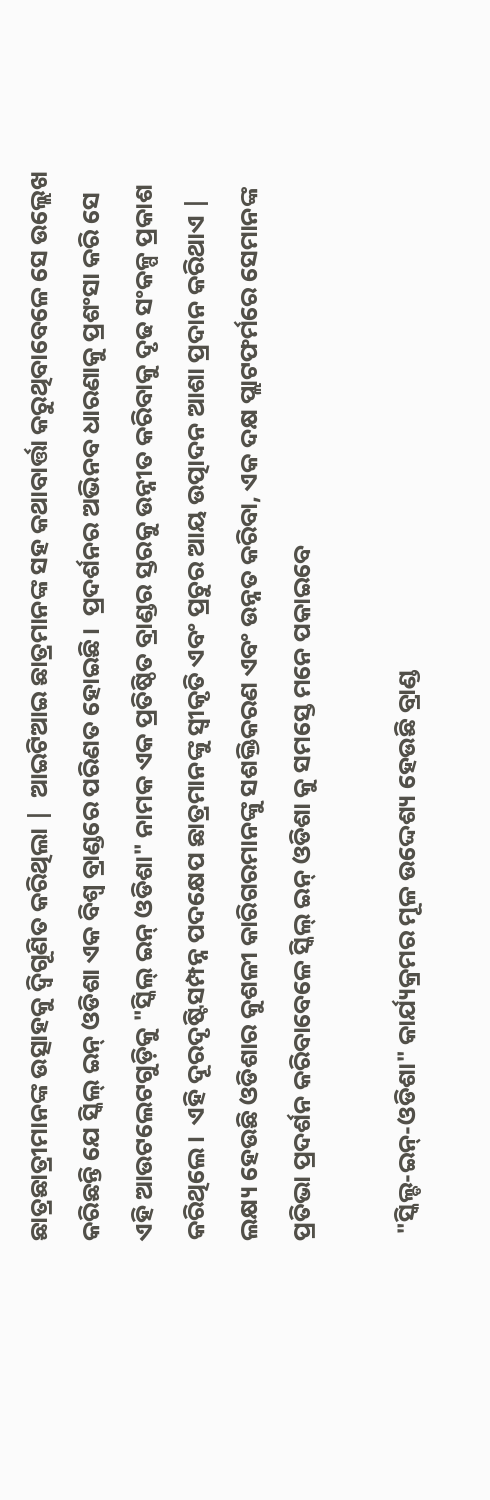ଛାତ୍ରଛାତ୍ରୀମାନଙ୍କ ଉତ୍ସାହକୁ ଦ୍ବିଗୂଣିତ କରିଥିଲା |  ଆଇଟିଆଇ ଛାତ୍ରମାନଙ୍କ ସହ କଥାବାର୍ତ୍ତା କରୁଥିବାବେଳେ ସେ ଉଲ୍ଲେଖ କରିଛନ୍ତି ଯେ ସ୍କିଲ୍ ଇନ୍ ଓଡିଶା ଏକ ବିଶ୍ୱ ବ୍ରାଣ୍ଡରେ ପରିଣତ ହୋଇଛି।  ପ୍ରଦର୍ଶନର ଅଭିନବ ଧାରଣାକୁ ପ୍ରଶଂସା କରି ସେ ଏହି ଆଉଟଲେଟଗୁଡ଼ିକୁ "ସ୍କିଲ୍ ଇନ୍ ଓଡିଶା" ନାମକ ଏକ ପ୍ରତିଷ୍ଠିତ ବ୍ରାଣ୍ଡର ସ୍ତରକୁ ଉନ୍ନୀତ କରିବାକୁ ଦୃଢ ସଂକଳ୍ପ ପ୍ରକାଶ କରିଥିଲେ।  ଏହି ଦୂରଦୃଷ୍ଟିସମ୍ପନ୍ନ ପଦକ୍ଷେପ ଛାତ୍ରମାନଙ୍କୁ ସ୍ୱୀକୃତି ଏବଂ ପ୍ରଚୁର ଆୟ ଉତ୍ପାଦନ ଆଶା ପ୍ରଦାନ କରିଥାଏ |  ଲକ୍ଷ୍ୟ ହେଉଛି ଓଡିଶାର କୁଶଳୀ କାରିଗରମାନଙ୍କୁ ସଶକ୍ତିକରଣ ଏବଂ ଉନ୍ନତ କରିବା, ଏକ ଦକ୍ଷ ପ୍ଲାଟଫର୍ମରେ ସେମାନଙ୍କ ପ୍ରତିଭା ପ୍ରଦର୍ଶନ କରିବାବେଳେ ସ୍କିଲ୍ ଇନ୍ ଓଡିଶା କୁ ସମସ୍ତେ ମନେ ପକାଇବେ

 "ସ୍କିଲ୍ଡ-ଇନ୍-ଓଡିଶା" କାର୍ଯ୍ୟକ୍ରମର ମୂଳ ଉଦ୍ଦେଶ୍ୟ ହେଉଛି ବ୍ରାଣ୍ଡ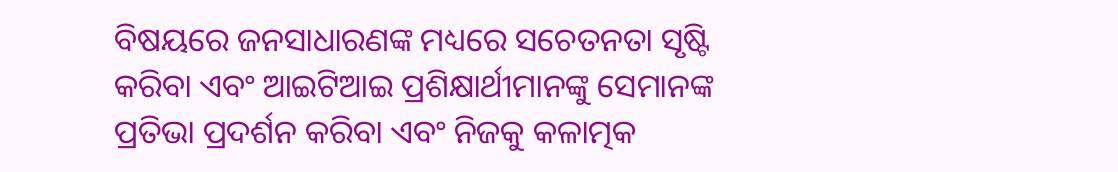ବିଷୟରେ ଜନସାଧାରଣଙ୍କ ମଧ୍ୟରେ ସଚେତନତା ସୃଷ୍ଟି କରିବା ଏବଂ ଆଇଟିଆଇ ପ୍ରଶିକ୍ଷାର୍ଥୀମାନଙ୍କୁ ସେମାନଙ୍କ ପ୍ରତିଭା ପ୍ରଦର୍ଶନ କରିବା ଏବଂ ନିଜକୁ କଳାତ୍ମକ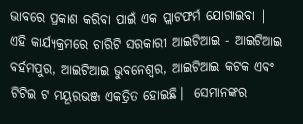ଭାବରେ ପ୍ରକାଶ କରିବା ପାଇଁ ଏକ ପ୍ଲାଟଫର୍ମ ଯୋଗାଇବା |  ଏହି କାର୍ଯ୍ୟକ୍ରମରେ ଚାରିଟି ସରକାରୀ ଆଇଟିଆଇ - ଆଇଟିଆଇ ବର୍ହମପୁର, ଆଇଟିଆଇ ଭୁବନେଶ୍ୱର, ଆଇଟିଆଇ କଟକ ଏବଂ ଟିଟିଇ ଟ ମୟୂରଭଞ୍ଜ ଏକତ୍ରିତ ହୋଇଛି।  ସେମାନଙ୍କର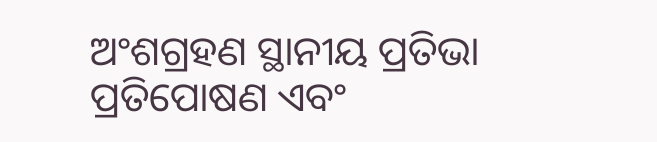ଅଂଶଗ୍ରହଣ ସ୍ଥାନୀୟ ପ୍ରତିଭା ପ୍ରତିପୋଷଣ ଏବଂ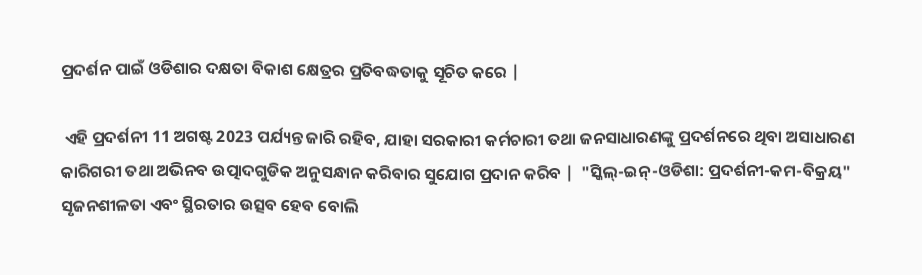ପ୍ରଦର୍ଶନ ପାଇଁ ଓଡିଶାର ଦକ୍ଷତା ବିକାଶ କ୍ଷେତ୍ରର ପ୍ରତିବଦ୍ଧତାକୁ ସୂଚିତ କରେ |

 ଏହି ପ୍ରଦର୍ଶନୀ 11 ଅଗଷ୍ଟ 2023 ପର୍ଯ୍ୟନ୍ତ ଜାରି ରହିବ, ଯାହା ସରକାରୀ କର୍ମଚାରୀ ତଥା ଜନସାଧାରଣଙ୍କୁ ପ୍ରଦର୍ଶନରେ ଥିବା ଅସାଧାରଣ କାରିଗରୀ ତଥା ଅଭିନବ ଉତ୍ପାଦଗୁଡିକ ଅନୁସନ୍ଧାନ କରିବାର ସୁଯୋଗ ପ୍ରଦାନ କରିବ |  "ସ୍କିଲ୍-ଇନ୍-ଓଡିଶା: ପ୍ରଦର୍ଶନୀ-କମ-ବିକ୍ରୟ"  ସୃଜନଶୀଳତା ଏବଂ ସ୍ଥିରତାର ଉତ୍ସବ ହେବ ବୋଲି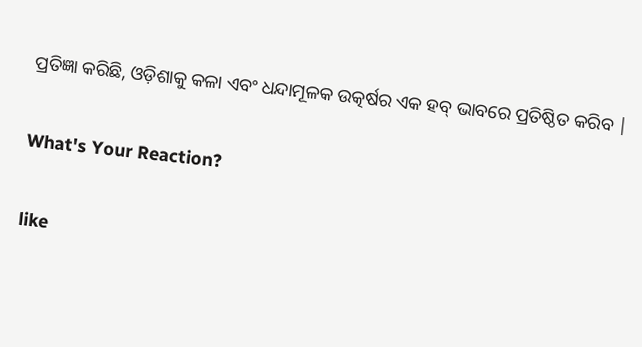ପ୍ରତିଜ୍ଞା କରିଛି, ଓଡ଼ିଶାକୁ କଳା ଏବଂ ଧନ୍ଦାମୂଳକ ଉତ୍କର୍ଷର ଏକ ହବ୍ ଭାବରେ ପ୍ରତିଷ୍ଠିତ କରିବ |

What's Your Reaction?

like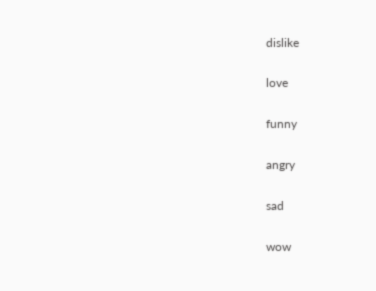dislike

love

funny

angry

sad

wow